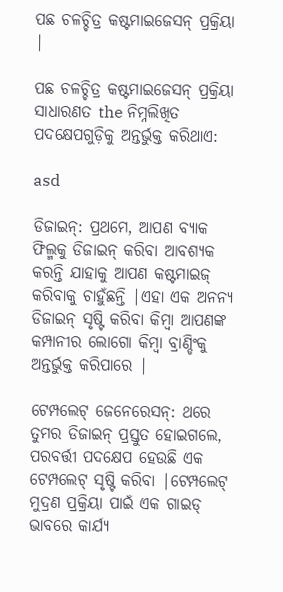ପଛ ଚଳଚ୍ଚିତ୍ର କଷ୍ଟମାଇଜେସନ୍ ପ୍ରକ୍ରିୟା |

ପଛ ଚଳଚ୍ଚିତ୍ର କଷ୍ଟମାଇଜେସନ୍ ପ୍ରକ୍ରିୟା ସାଧାରଣତ the ନିମ୍ନଲିଖିତ ପଦକ୍ଷେପଗୁଡ଼ିକୁ ଅନ୍ତର୍ଭୁକ୍ତ କରିଥାଏ:

asd

ଡିଜାଇନ୍: ପ୍ରଥମେ, ଆପଣ ବ୍ୟାକ ଫିଲ୍ମକୁ ଡିଜାଇନ୍ କରିବା ଆବଶ୍ୟକ କରନ୍ତି ଯାହାକୁ ଆପଣ କଷ୍ଟମାଇଜ୍ କରିବାକୁ ଚାହୁଁଛନ୍ତି |ଏହା ଏକ ଅନନ୍ୟ ଡିଜାଇନ୍ ସୃଷ୍ଟି କରିବା କିମ୍ବା ଆପଣଙ୍କ କମ୍ପାନୀର ଲୋଗୋ କିମ୍ବା ବ୍ରାଣ୍ଡିଂକୁ ଅନ୍ତର୍ଭୁକ୍ତ କରିପାରେ |

ଟେମ୍ପଲେଟ୍ ଜେନେରେସନ୍: ଥରେ ତୁମର ଡିଜାଇନ୍ ପ୍ରସ୍ତୁତ ହୋଇଗଲେ, ପରବର୍ତ୍ତୀ ପଦକ୍ଷେପ ହେଉଛି ଏକ ଟେମ୍ପଲେଟ୍ ସୃଷ୍ଟି କରିବା |ଟେମ୍ପଲେଟ୍ ମୁଦ୍ରଣ ପ୍ରକ୍ରିୟା ପାଇଁ ଏକ ଗାଇଡ୍ ଭାବରେ କାର୍ଯ୍ୟ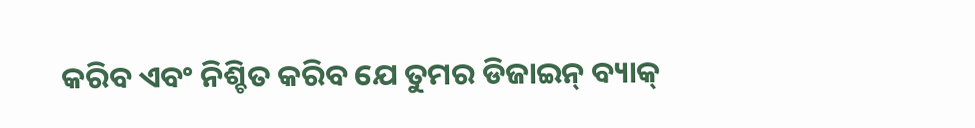କରିବ ଏବଂ ନିଶ୍ଚିତ କରିବ ଯେ ତୁମର ଡିଜାଇନ୍ ବ୍ୟାକ୍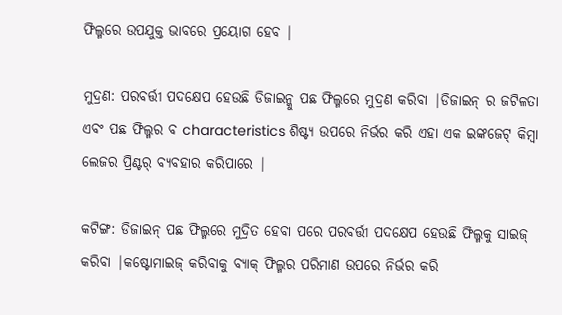ଫିଲ୍ମରେ ଉପଯୁକ୍ତ ଭାବରେ ପ୍ରୟୋଗ ହେବ |

ମୁଦ୍ରଣ: ପରବର୍ତ୍ତୀ ପଦକ୍ଷେପ ହେଉଛି ଡିଜାଇନ୍କୁ ପଛ ଫିଲ୍ମରେ ମୁଦ୍ରଣ କରିବା |ଡିଜାଇନ୍ ର ଜଟିଳତା ଏବଂ ପଛ ଫିଲ୍ମର ବ characteristics ଶିଷ୍ଟ୍ୟ ଉପରେ ନିର୍ଭର କରି ଏହା ଏକ ଇଙ୍କଜେଟ୍ କିମ୍ବା ଲେଜର ପ୍ରିଣ୍ଟର୍ ବ୍ୟବହାର କରିପାରେ |

କଟିଙ୍ଗ: ଡିଜାଇନ୍ ପଛ ଫିଲ୍ମରେ ମୁଦ୍ରିତ ହେବା ପରେ ପରବର୍ତ୍ତୀ ପଦକ୍ଷେପ ହେଉଛି ଫିଲ୍ମକୁ ସାଇଜ୍ କରିବା |କଷ୍ଟୋମାଇଜ୍ କରିବାକୁ ବ୍ୟାକ୍ ଫିଲ୍ମର ପରିମାଣ ଉପରେ ନିର୍ଭର କରି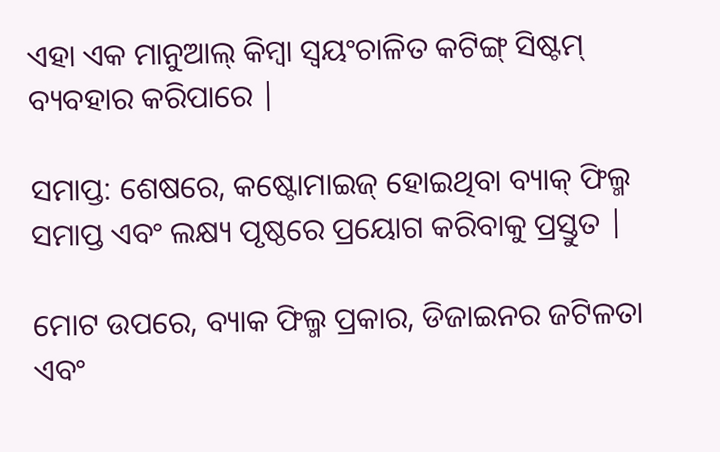ଏହା ଏକ ମାନୁଆଲ୍ କିମ୍ବା ସ୍ୱୟଂଚାଳିତ କଟିଙ୍ଗ୍ ସିଷ୍ଟମ୍ ବ୍ୟବହାର କରିପାରେ |

ସମାପ୍ତ: ଶେଷରେ, କଷ୍ଟୋମାଇଜ୍ ହୋଇଥିବା ବ୍ୟାକ୍ ଫିଲ୍ମ ସମାପ୍ତ ଏବଂ ଲକ୍ଷ୍ୟ ପୃଷ୍ଠରେ ପ୍ରୟୋଗ କରିବାକୁ ପ୍ରସ୍ତୁତ |

ମୋଟ ଉପରେ, ବ୍ୟାକ ଫିଲ୍ମ ପ୍ରକାର, ଡିଜାଇନର ଜଟିଳତା ଏବଂ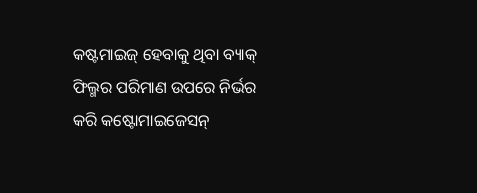କଷ୍ଟମାଇଜ୍ ହେବାକୁ ଥିବା ବ୍ୟାକ୍ ଫିଲ୍ମର ପରିମାଣ ଉପରେ ନିର୍ଭର କରି କଷ୍ଟୋମାଇଜେସନ୍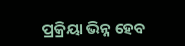ପ୍ରକ୍ରିୟା ଭିନ୍ନ ହେବ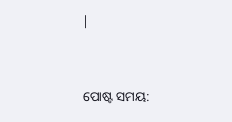|


ପୋଷ୍ଟ ସମୟ: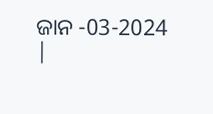ଜାନ -03-2024 |